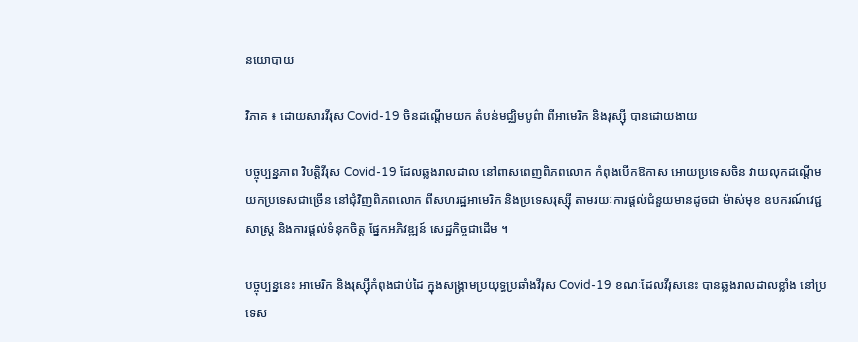នយោបាយ

វិភាគ ៖ ដោយសារវីរុស Covid-19 ចិនដណ្តើមយក តំបន់មជ្ឈិមបូព៌ា ពីអាមេរិក និងរុស្ស៊ី បានដោយងាយ

បច្ចុប្បន្នភាព វិបត្តិវីរុស Covid-19 ដែលឆ្លងរាលដាល នៅពាសពេញពិភពលោក កំពុងបើកឱកាស អោយប្រទេសចិន វាយលុកដណ្តើមយកប្រទេសជាច្រើន នៅជុំវិញពិភពលោក ពីសហរដ្ឋអាមេរិក និងប្រទេសរុស្ស៊ី តាមរយៈការផ្តល់ជំនួយមានដូចជា ម៉ាស់មុខ ឧបករណ៍វេជ្ជសាស្ត្រ និងការផ្តល់ទំនុកចិត្ត ផ្នែកអភិវឌ្ឍន៍ សេដ្ឋកិច្ចជាដើម ។

បច្ចុប្បន្ននេះ អាមេរិក និងរុស្ស៊ីកំពុងជាប់ដៃ ក្នុងសង្គ្រាមប្រយុទ្ធប្រឆាំងវីរុស Covid-19 ខណៈដែលវីរុសនេះ បានឆ្លងរាលដាលខ្លាំង នៅប្រទេស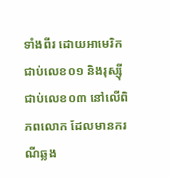ទាំងពីរ ដោយអាមេរិក ជាប់លេខ០១ និងរុស្ស៊ីជាប់លេខ០៣ នៅលើពិភពលោក ដែលមានករណីឆ្លង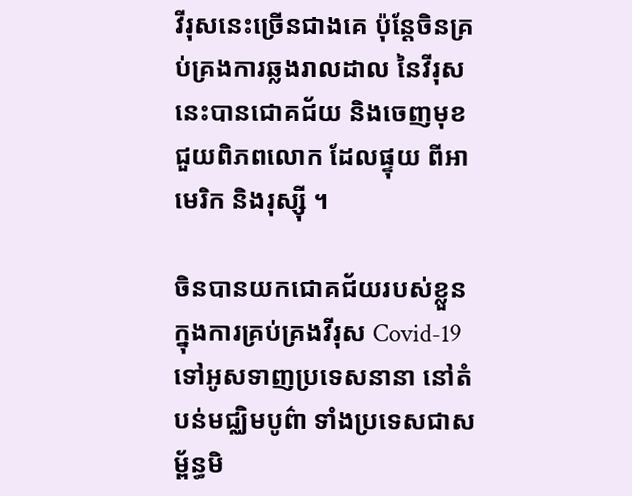វីរុសនេះច្រើនជាងគេ ប៉ុន្តែចិនគ្រប់គ្រងការឆ្លងរាលដាល នៃវីរុសនេះបានជោគជ័យ និងចេញមុខជួយពិភពលោក ដែលផ្ទុយ ពីអាមេរិក និងរុស្ស៊ី ។

ចិនបានយកជោគជ័យរបស់ខ្លួន ក្នុងការគ្រប់គ្រងវីរុស Covid-19 ទៅអូសទាញប្រទេសនានា នៅតំបន់មជ្ឈិមបូព៌ា ទាំងប្រទេសជាសម្ព័ន្ធមិ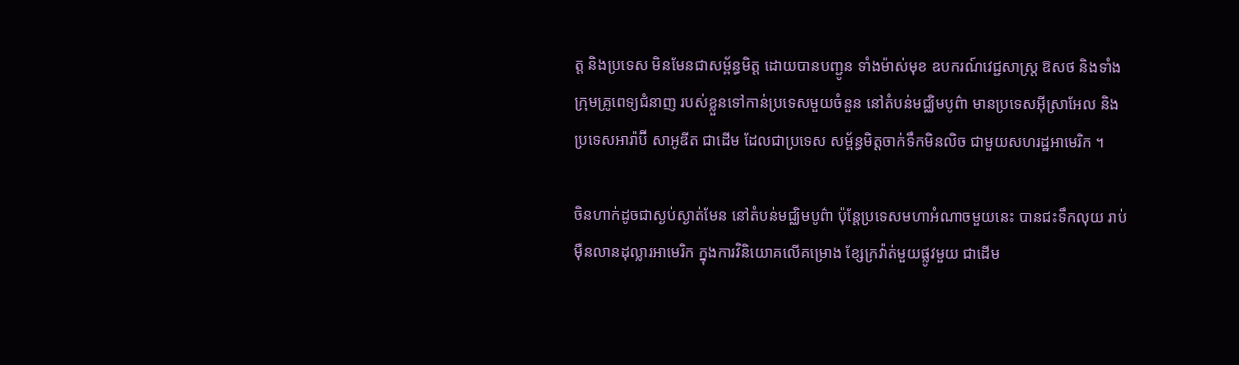ត្ត និងប្រទេស មិនមែនជាសម្ព័ន្ធមិត្ត ដោយបានបញ្ជូន ទាំងម៉ាស់មុខ ឧបករណ៍វេជ្ជសាស្ត្រ ឱសថ និងទាំងក្រុមគ្រូពេទ្យជំនាញ របស់ខ្លួនទៅកាន់ប្រទេសមួយចំនួន នៅតំបន់មជ្ឈិមបូព៌ា មានប្រទេសអ៊ីស្រាអែល និងប្រទេសអារ៉ាប៊ី សាអូឌីត ជាដើម ដែលជាប្រទេស សម្ព័ន្ធមិត្តចាក់ទឹកមិនលិច ជាមួយសហរដ្ឋអាមេរិក ។

ចិនហាក់ដូចជាស្ងប់ស្ងាត់មែន នៅតំបន់មជ្ឈិមបូព៌ា ប៉ុន្តែប្រទេសមហាអំណាចមួយនេះ បានជះទឹកលុយ រាប់ម៉ឺនលានដុល្លារអាមេរិក ក្នុងការវិនិយោគលើគម្រោង ខ្សែក្រវ៉ាត់មួយផ្លូវមួយ ជាដើម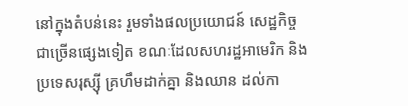នៅក្នុងតំបន់នេះ រួមទាំងផលប្រយោជន៍ សេដ្ឋកិច្ចជាច្រើនផ្សេងទៀត ខណៈដែលសហរដ្ឋអាមេរិក និងប្រទេសរុស្ស៊ី គ្រហឹមដាក់គ្នា និងឈាន ដល់កា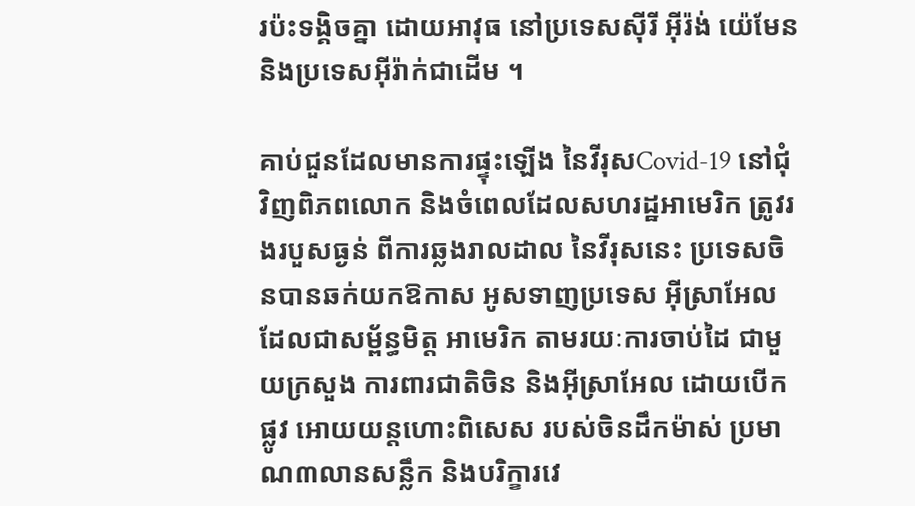រប៉ះទង្គិចគ្នា ដោយអាវុធ នៅប្រទេសស៊ីរី អ៊ីរ៉ង់ យ៉េមែន និងប្រទេសអ៊ីរ៉ាក់ជាដើម ។

គាប់ជួនដែលមានការផ្ទុះឡើង នៃវីរុសCovid-19 នៅជុំវិញពិភពលោក និងចំពេលដែលសហរដ្ឋអាមេរិក ត្រូវរងរបួសធ្ងន់ ពីការឆ្លងរាលដាល នៃវីរុសនេះ ប្រទេសចិនបានឆក់យកឱកាស អូសទាញប្រទេស អ៊ីស្រាអែល ដែលជាសម្ព័ន្ធមិត្ត អាមេរិក តាមរយៈការចាប់ដៃ ជាមួយក្រសួង ការពារជាតិចិន និងអ៊ីស្រាអែល ដោយបើកផ្លូវ អោយយន្តហោះពិសេស របស់ចិនដឹកម៉ាស់ ប្រមាណ៣លានសន្លឹក និងបរិក្ខារវេ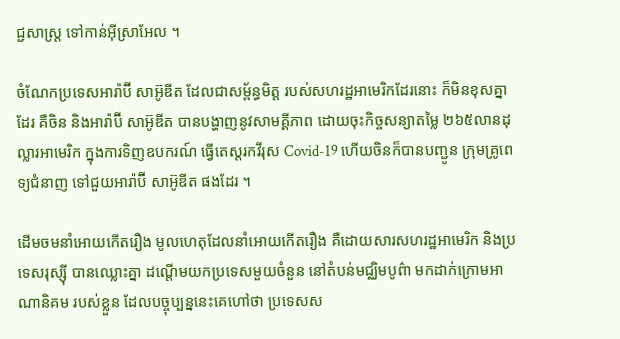ជ្ជសាស្ត្រ ទៅកាន់អ៊ីស្រាអែល ។

ចំណែកប្រទេសអារ៉ាប៊ី សាអ៊ូឌីត ដែលជាសម្ព័ន្ធមិត្ត របស់សហរដ្ឋអាមេរិកដែរនោះ ក៏មិនខុសគ្នាដែរ គឺចិន និងអារ៉ាប៊ី សាអ៊ូឌីត បានបង្ហាញនូវសាមគ្គីភាព ដោយចុះកិច្ចសន្យាតម្លៃ ២៦៥លានដុល្លារអាមេរិក ក្នុងការទិញឧបករណ៍ ធ្វើតេស្តរកវីរុស Covid-19 ហើយចិនក៏បានបញ្ជូន ក្រុមគ្រូពេទ្យជំនាញ ទៅជួយអារ៉ាប៊ី សាអ៊ូឌីត ផងដែរ ។

ដើមចមនាំអោយកើតរឿង មូលហេតុដែលនាំអោយកើតរឿង គឺដោយសារសហរដ្ឋអាមេរិក និងប្រទេសរុស្ស៊ី បានឈ្លោះគ្នា ដណ្តើមយកប្រទេសមួយចំនួន នៅតំបន់មជ្ឈិមបូព៌ា មកដាក់ក្រោមអាណានិគម របស់ខ្លួន ដែលបច្ចុប្បន្ននេះគេហៅថា ប្រទេសស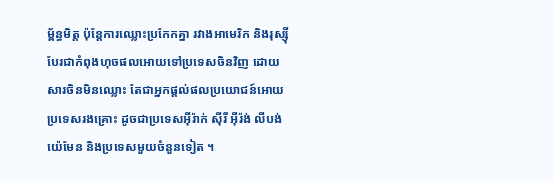ម្ព័ន្ធមិត្ត ប៉ុន្តែការឈ្លោះប្រកែកគ្នា រវាងអាមេរិក និងរុស្ស៊ី បែរជាកំពុងហុចផលអោយទៅប្រទេសចិនវិញ ដោយសារចិនមិនឈ្លោះ តែជាអ្នកផ្តល់ផលប្រយោជន៍អោយប្រទេសរងគ្រោះ ដូចជាប្រទេសអ៊ីរ៉ាក់ ស៊ីរី អ៊ីរ៉ង់ លីបង់ យ៉េមែន និងប្រទេសមួយចំនួនទៀត ។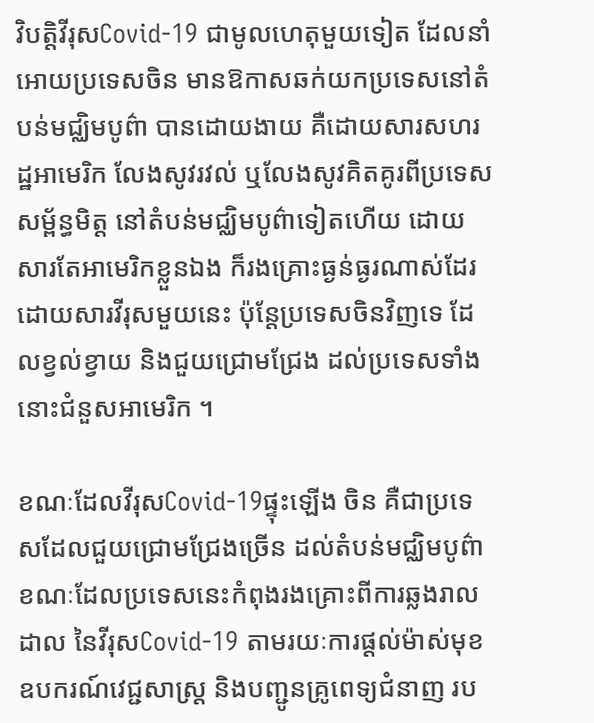វិបត្តិវីរុសCovid-19 ជាមូលហេតុមួយទៀត ដែលនាំអោយប្រទេសចិន មានឱកាសឆក់យកប្រទេសនៅតំបន់មជ្ឈិមបូព៌ា បានដោយងាយ គឺដោយសារសហរដ្ឋអាមេរិក លែងសូវរវល់ ឬលែងសូវគិតគូរពីប្រទេសសម្ព័ន្ធមិត្ត នៅតំបន់មជ្ឈិមបូព៌ាទៀតហើយ ដោយសារតែអាមេរិកខ្លួនឯង ក៏រងគ្រោះធ្ងន់ធ្ងរណាស់ដែរ ដោយសារវីរុសមួយនេះ ប៉ុន្តែប្រទេសចិនវិញទេ ដែលខ្វល់ខ្វាយ និងជួយជ្រោមជ្រែង ដល់ប្រទេសទាំងនោះជំនួសអាមេរិក ។

ខណៈដែលវីរុសCovid-19ផ្ទុះឡើង ចិន គឺជាប្រទេសដែលជួយជ្រោមជ្រែងច្រើន ដល់តំបន់មជ្ឈិមបូព៌ា ខណៈដែលប្រទេសនេះកំពុងរងគ្រោះពីការឆ្លងរាលដាល នៃវីរុសCovid-19 តាមរយៈការផ្តល់ម៉ាស់មុខ ឧបករណ៍វេជ្ជសាស្ត្រ និងបញ្ជូនគ្រូពេទ្យជំនាញ រប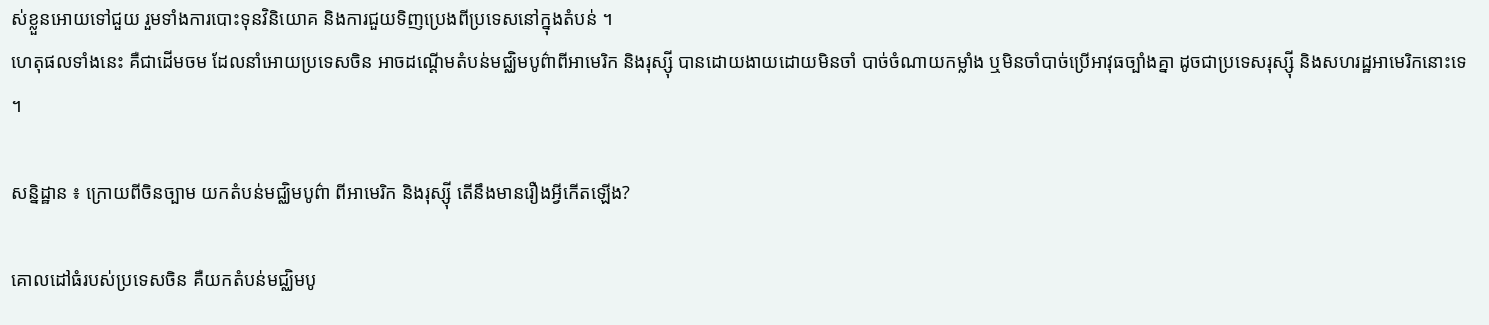ស់ខ្លួនអោយទៅជួយ រួមទាំងការបោះទុនវិនិយោគ និងការជួយទិញប្រេងពីប្រទេសនៅក្នុងតំបន់ ។
ហេតុផលទាំងនេះ គឺជាដើមចម ដែលនាំអោយប្រទេសចិន អាចដណ្តើមតំបន់មជ្ឈិមបូព៌ាពីអាមេរិក និងរុស្ស៊ី បានដោយងាយដោយមិនចាំ បាច់ចំណាយកម្លាំង ឬមិនចាំបាច់ប្រើអាវុធច្បាំងគ្នា ដូចជាប្រទេសរុស្ស៊ី និងសហរដ្ឋអាមេរិកនោះទេ ។

សន្និដ្ឋាន ៖ ក្រោយពីចិនច្បាម យកតំបន់មជ្ឈិមបូព៌ា ពីអាមេរិក និងរុស្ស៊ី តើនឹងមានរឿងអ្វីកើតឡើង?

គោលដៅធំរបស់ប្រទេសចិន គឺយកតំបន់មជ្ឈិមបូ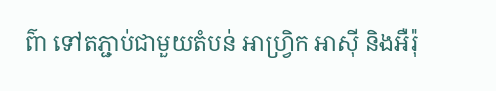ព៌ា ទៅតភ្ជាប់ជាមួយតំបន់ អាហ្វ្រិក អាស៊ី និងអឺរ៉ុ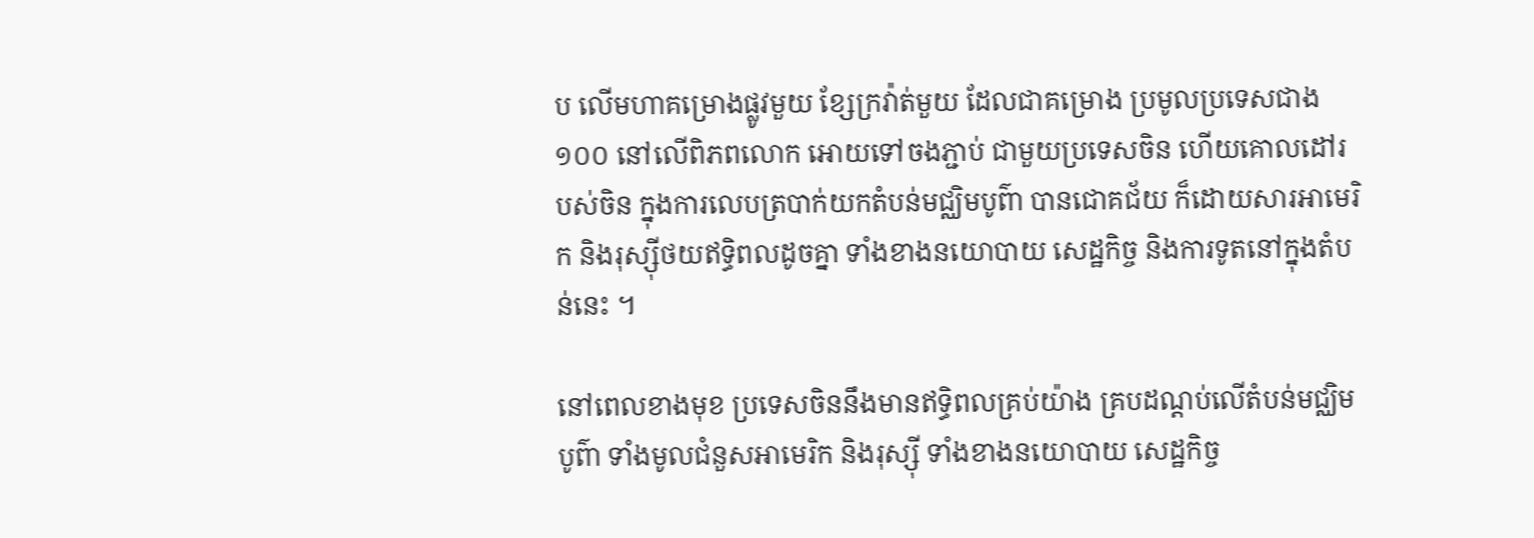ប លើមហាគម្រោងផ្លូវមួយ ខ្សែក្រវ៉ាត់មួយ ដែលជាគម្រោង ប្រមូលប្រទេសជាង១០០ នៅលើពិភពលោក អោយទៅចងភ្ជាប់ ជាមួយប្រទេសចិន ហើយគោលដៅរបស់ចិន ក្នុងការលេបត្របាក់យកតំបន់មជ្ឈិមបូព៌ា បានជោគជ័យ ក៏ដោយសារអាមេរិក និងរុស្ស៊ីថយឥទ្ធិពលដូចគ្នា ទាំងខាងនយោបាយ សេដ្ឋកិច្ច និងការទូតនៅក្នុងតំបន់នេះ ។

នៅពេលខាងមុខ ប្រទេសចិននឹងមានឥទ្ធិពលគ្រប់យ៉ាង គ្របដណ្តប់លើតំបន់មជ្ឈិមបូព៌ា ទាំងមូលជំនួសអាមេរិក និងរុស្ស៊ី ទាំងខាងនយោបាយ សេដ្ឋកិច្ច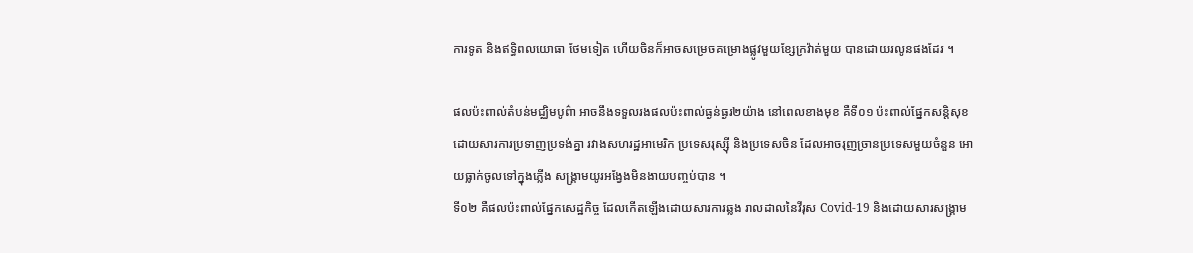ការទូត និងឥទ្ធិពលយោធា ថែមទៀត ហើយចិនក៏អាចសម្រេចគម្រោងផ្លូវមួយខ្សែក្រវ៉ាត់មួយ បានដោយរលូនផងដែរ ។

ផលប៉ះពាល់តំបន់មជ្ឈិមបូព៌ា អាចនឹងទទួលរងផលប៉ះពាល់ធ្ងន់ធ្ងរ២យ៉ាង នៅពេលខាងមុខ គឺទី០១ ប៉ះពាល់ផ្នែកសន្តិសុខ ដោយសារការប្រទាញប្រទង់គ្នា រវាងសហរដ្ឋអាមេរិក ប្រទេសរុស្ស៊ី និងប្រទេសចិន ដែលអាចរុញច្រានប្រទេសមួយចំនួន អោយធ្លាក់ចូលទៅក្នុងភ្លើង សង្គ្រាមយូរអង្វែងមិនងាយបញ្ចប់បាន ។
ទី០២ គឺផលប៉ះពាល់ផ្នែកសេដ្ឋកិច្ច ដែលកើតឡើងដោយសារការឆ្លង រាលដាលនៃវីរុស Covid-19 និងដោយសារសង្គ្រាម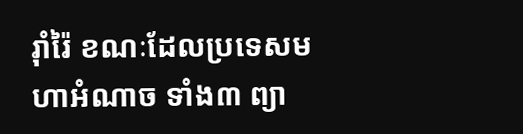រ៉ាំរ៉ៃ ខណៈដែលប្រទេសមហាអំណាច ទាំង៣ ព្យា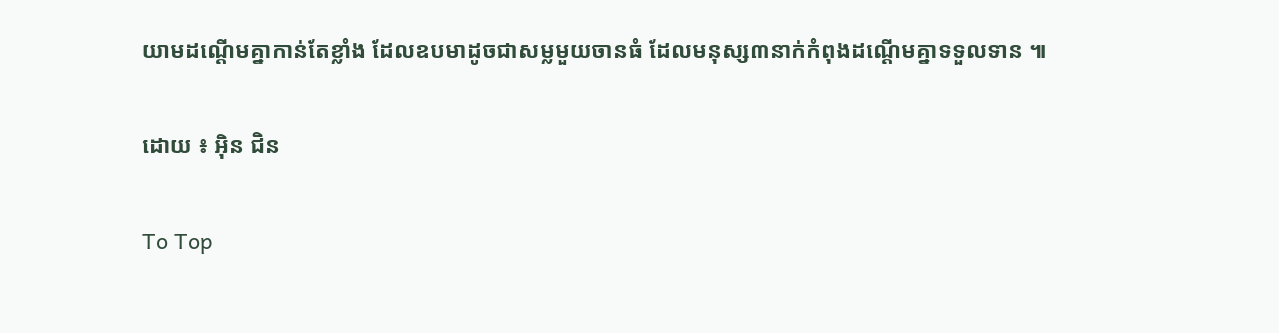យាមដណ្តើមគ្នាកាន់តែខ្លាំង ដែលឧបមាដូចជាសម្លមួយចានធំ ដែលមនុស្ស៣នាក់កំពុងដណ្តើមគ្នាទទួលទាន ៕

ដោយ ៖ អ៊ិន ជិន

To Top